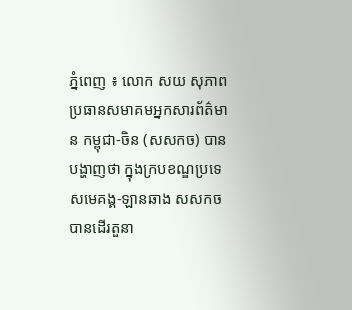ភ្នំពេញ ៖ លោក សយ សុភាព ប្រធានសមាគមអ្នកសារព័ត៌មាន កម្ពុជា-ចិន (សសកច) បានបង្ហាញថា ក្នុងក្របខណ្ឌប្រទេសមេគង្គ-ឡានឆាង សសកច បានដើរតួនា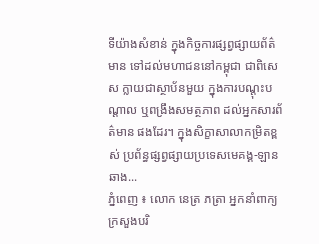ទីយ៉ាងសំខាន់ ក្នុងកិច្ចការផ្សព្វផ្សាយព័ត៌មាន ទៅដល់មហាជននៅកម្ពុជា ជាពិសេស ក្លាយជាស្ថាប័នមួយ ក្នុងការបណ្ដុះបណ្ដាល ឬពង្រឹងសមត្ថភាព ដល់អ្នកសារព័ត៌មាន ផងដែរ។ ក្នុងសិក្ខាសាលាកម្រិតខ្ពស់ ប្រព័ន្ធផ្សព្វផ្សាយប្រទេសមេគង្គ-ឡានឆាង...
ភ្នំពេញ ៖ លោក នេត្រ ភត្រា អ្នកនាំពាក្យក្រសួងបរិ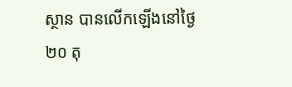ស្ថាន បានលើកឡើងនៅថ្ងៃ២០ តុ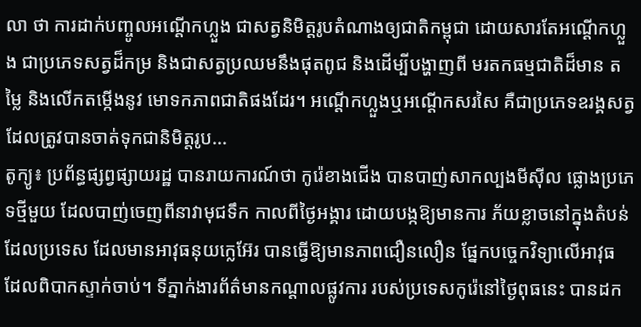លា ថា ការដាក់បញ្ចូលអណ្តើកហ្លួង ជាសត្វនិមិត្តរូបតំណាងឲ្យជាតិកម្ពុជា ដោយសារតែអណ្តើកហ្លួង ជាប្រភេទសត្វដ៏កម្រ និងជាសត្វប្រឈមនឹងផុតពូជ និងដើម្បីបង្ហាញពី មរតកធម្មជាតិដ៏មាន តម្លៃ និងលើកតម្កើងនូវ មោទកភាពជាតិផងដែរ។ អណ្តើកហ្លួងឬអណ្តើកសរសៃ គឺជាប្រភេទឧរង្គសត្វ ដែលត្រូវបានចាត់ទុកជានិមិត្តរូប...
តូក្យូ៖ ប្រព័ន្ធផ្សព្វផ្សាយរដ្ឋ បានរាយការណ៍ថា កូរ៉េខាងជើង បានបាញ់សាកល្បងមីស៊ីល ផ្លោងប្រភេទថ្មីមួយ ដែលបាញ់ចេញពីនាវាមុជទឹក កាលពីថ្ងៃអង្គារ ដោយបង្កឱ្យមានការ ភ័យខ្លាចនៅក្នុងតំបន់ ដែលប្រទេស ដែលមានអាវុធនុយក្លេអ៊ែរ បានធ្វើឱ្យមានភាពជឿនលឿន ផ្នែកបច្ចេកវិទ្យាលើអាវុធ ដែលពិបាកស្ទាក់ចាប់។ ទីភ្នាក់ងារព័ត៌មានកណ្តាលផ្លូវការ របស់ប្រទេសកូរ៉េនៅថ្ងៃពុធនេះ បានដក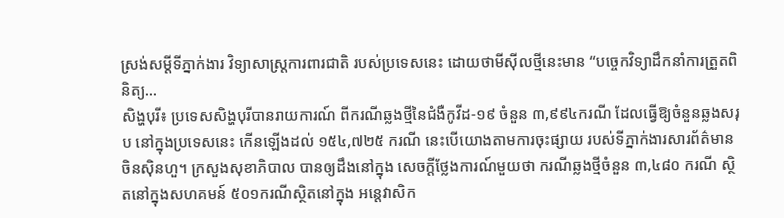ស្រង់សម្តីទីភ្នាក់ងារ វិទ្យាសាស្ត្រការពារជាតិ របស់ប្រទេសនេះ ដោយថាមីស៊ីលថ្មីនេះមាន “បច្ចេកវិទ្យាដឹកនាំការត្រួតពិនិត្យ...
សិង្ហបុរី៖ ប្រទេសសិង្ហបុរីបានរាយការណ៍ ពីករណីឆ្លងថ្មីនៃជំងឺកូវីដ-១៩ ចំនួន ៣,៩៩៤ករណី ដែលធ្វើឱ្យចំនួនឆ្លងសរុប នៅក្នុងប្រទេសនេះ កើនឡើងដល់ ១៥៤,៧២៥ ករណី នេះបើយោងតាមការចុះផ្សាយ របស់ទីភ្នាក់ងារសារព័ត៌មានចិនស៊ិនហួ។ ក្រសួងសុខាភិបាល បានឲ្យដឹងនៅក្នុង សេចក្តីថ្លែងការណ៍មួយថា ករណីឆ្លងថ្មីចំនួន ៣,៤៨០ ករណី ស្ថិតនៅក្នុងសហគមន៍ ៥០១ករណីស្ថិតនៅក្នុង អន្តេវាសិក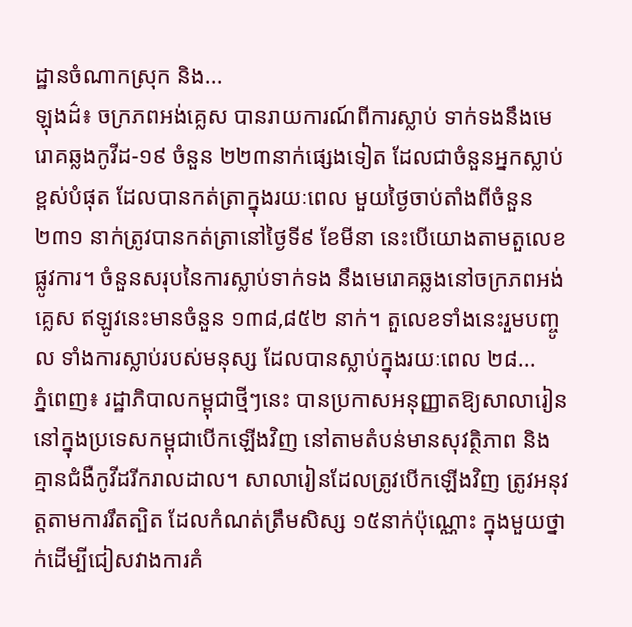ដ្ឋានចំណាកស្រុក និង...
ឡុងដ៌៖ ចក្រភពអង់គ្លេស បានរាយការណ៍ពីការស្លាប់ ទាក់ទងនឹងមេរោគឆ្លងកូវីដ-១៩ ចំនួន ២២៣នាក់ផ្សេងទៀត ដែលជាចំនួនអ្នកស្លាប់ខ្ពស់បំផុត ដែលបានកត់ត្រាក្នុងរយៈពេល មួយថ្ងៃចាប់តាំងពីចំនួន ២៣១ នាក់ត្រូវបានកត់ត្រានៅថ្ងៃទី៩ ខែមីនា នេះបើយោងតាមតួលេខផ្លូវការ។ ចំនួនសរុបនៃការស្លាប់ទាក់ទង នឹងមេរោគឆ្លងនៅចក្រភពអង់គ្លេស ឥឡូវនេះមានចំនួន ១៣៨,៨៥២ នាក់។ តួលេខទាំងនេះរួមបញ្ចូល ទាំងការស្លាប់របស់មនុស្ស ដែលបានស្លាប់ក្នុងរយៈពេល ២៨...
ភ្នំពេញ៖ រដ្ឋាភិបាលកម្ពុជាថ្មីៗនេះ បានប្រកាសអនុញ្ញាតឱ្យសាលារៀន នៅក្នុងប្រទេសកម្ពុជាបើកឡើងវិញ នៅតាមតំបន់មានសុវត្ថិភាព និងគ្មានជំងឺកូវីដរីករាលដាល។ សាលារៀនដែលត្រូវបើកឡើងវិញ ត្រូវអនុវត្តតាមការរឹតត្បិត ដែលកំណត់ត្រឹមសិស្ស ១៥នាក់ប៉ុណ្ណោះ ក្នុងមួយថ្នាក់ដើម្បីជៀសវាងការគំ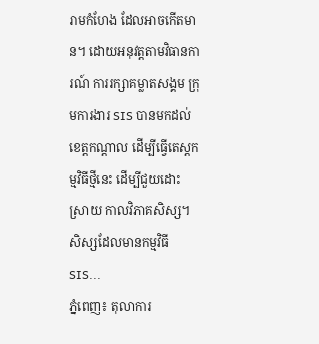រាមកំហែង ដែលអាចកើតមាន។ ដោយអនុវត្តតាមវិធានការណ៍ ការរក្សាគម្លាតសង្គម ក្រុមការងារ SIS បានមកដល់ខេត្តកណ្តាល ដើម្បីធ្វើតេស្តកម្មវិធីថ្មីនេះ ដើម្បីជួយដោះស្រាយ កាលវិភាគសិស្ស។ សិស្សដែលមានកម្មវិធី SIS...
ភ្នំពេញ៖ តុលាការ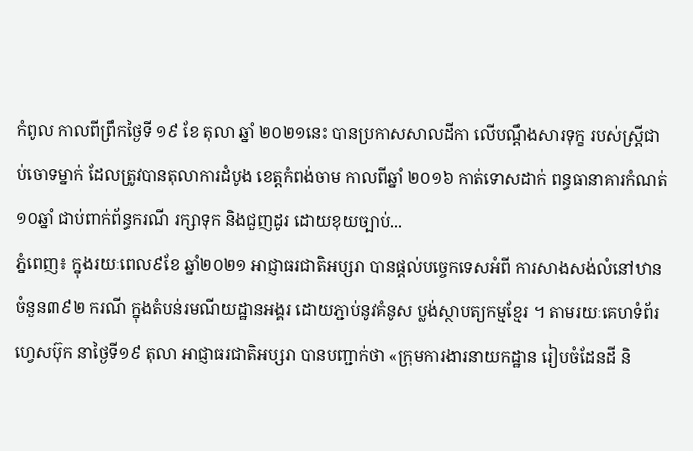កំពូល កាលពីព្រឹកថ្ងៃទី ១៩ ខែ តុលា ឆ្នាំ ២០២១នេះ បានប្រកាសសាលដីកា លើបណ្តឹងសារទុក្ខ របស់ស្រ្តីជាប់ចោទម្នាក់ ដែលត្រូវបានតុលាការដំបូង ខេត្តកំពង់ចាម កាលពីឆ្នាំ ២០១៦ កាត់ទោសដាក់ ពន្ធធានាគារកំណត់ ១០ឆ្នាំ ជាប់ពាក់ព័ន្ធករណី រក្សាទុក និងជួញដូរ ដោយខុយច្បាប់...
ភ្នំពេញ៖ ក្នុងរយៈពេល៩ខែ ឆ្នាំ២០២១ អាជ្ញាធរជាតិអប្សរា បានផ្តល់បច្ចេកទេសអំពី ការសាងសង់លំនៅឋានចំនួន៣៩២ ករណី ក្នុងតំបន់រមណីយដ្ឋានអង្គរ ដោយភ្ជាប់នូវគំនូស ប្លង់ស្ថាបត្យកម្មខ្មែរ ។ តាមរយៈគេហទំព័រហ្វេសប៊ុក នាថ្ងៃទី១៩ តុលា អាជ្ញាធរជាតិអប្សរា បានបញ្ជាក់ថា «ក្រុមការងារនាយកដ្ឋាន រៀបចំដែនដី និ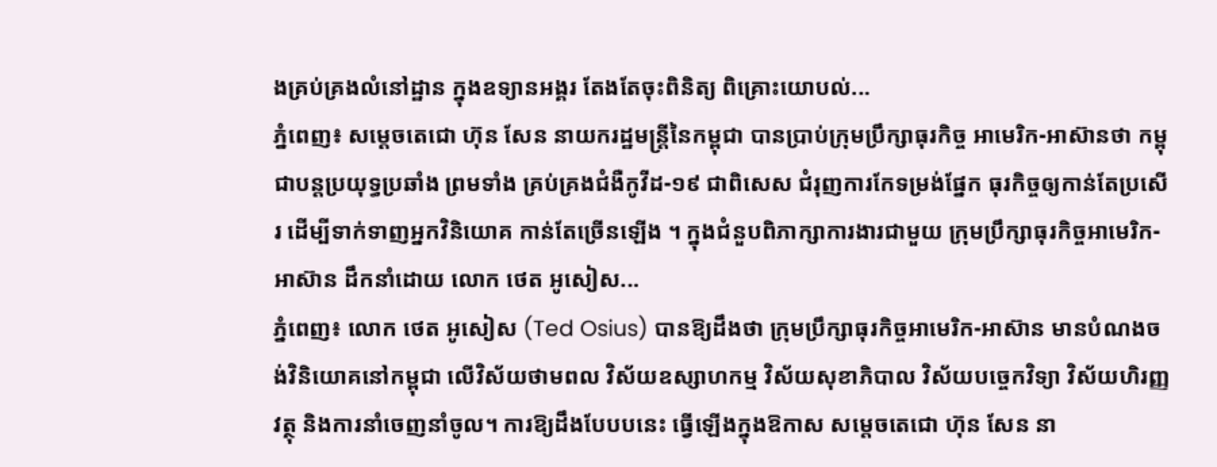ងគ្រប់គ្រងលំនៅដ្ឋាន ក្នុងឧទ្យានអង្គរ តែងតែចុះពិនិត្យ ពិគ្រោះយោបល់...
ភ្នំពេញ៖ សម្ដេចតេជោ ហ៊ុន សែន នាយករដ្ឋមន្ដ្រីនៃកម្ពុជា បានប្រាប់ក្រុមប្រឹក្សាធុរកិច្ច អាមេរិក-អាស៊ានថា កម្ពុជាបន្ដប្រយុទ្ធប្រឆាំង ព្រមទាំង គ្រប់គ្រងជំងឺកូវីដ-១៩ ជាពិសេស ជំរុញការកែទម្រង់ផ្នែក ធុរកិច្ចឲ្យកាន់តែប្រសើរ ដើម្បីទាក់ទាញអ្នកវិនិយោគ កាន់តែច្រើនឡើង ។ ក្នុងជំនួបពិភាក្សាការងារជាមួយ ក្រុមប្រឹក្សាធុរកិច្ចអាមេរិក-អាស៊ាន ដឹកនាំដោយ លោក ថេត អូសៀស...
ភ្នំពេញ៖ លោក ថេត អូសៀស (Ted Osius) បានឱ្យដឹងថា ក្រុមប្រឹក្សាធុរកិច្ចអាមេរិក-អាស៊ាន មានបំណងចង់វិនិយោគនៅកម្ពុជា លើវិស័យថាមពល វិស័យឧស្សាហកម្ម វិស័យសុខាភិបាល វិស័យបច្ចេកវិទ្យា វិស័យហិរញ្ញវត្ថុ និងការនាំចេញនាំចូល។ ការឱ្យដឹងបែបបនេះ ធ្វើឡើងក្នុងឱកាស សម្ដេចតេជោ ហ៊ុន សែន នា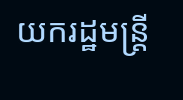យករដ្ឋមន្រ្តី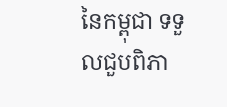នៃកម្ពុជា ទទួលជួបពិភា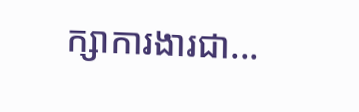ក្សាការងារជា...